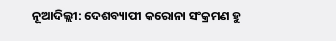ନୂଆଦିଲ୍ଲୀ: ଦେଶବ୍ୟାପୀ କରୋନା ସଂକ୍ରମଣ ହୁ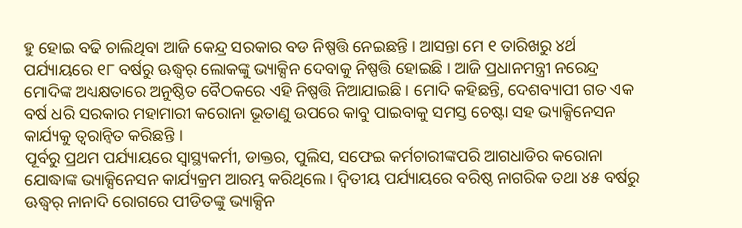ହୁ ହୋଇ ବଢି ଚାଲିଥିବା ଆଜି କେନ୍ଦ୍ର ସରକାର ବଡ ନିଷ୍ପତ୍ତି ନେଇଛନ୍ତି । ଆସନ୍ତା ମେ ୧ ତାରିଖରୁ ୪ର୍ଥ ପର୍ଯ୍ୟାୟରେ ୧୮ ବର୍ଷରୁ ଊଦ୍ଧ୍ୱର୍ ଲୋକଙ୍କୁ ଭ୍ୟାକ୍ସିନ ଦେବାକୁ ନିଷ୍ପତ୍ତି ହୋଇଛି । ଆଜି ପ୍ରଧାନମନ୍ତ୍ରୀ ନରେନ୍ଦ୍ର ମୋଦିଙ୍କ ଅଧ୍ୟକ୍ଷତାରେ ଅନୁଷ୍ଠିତ ବୈଠକରେ ଏହି ନିଷ୍ପତ୍ତି ନିଆଯାଇଛି । ମୋଦି କହିଛନ୍ତି, ଦେଶବ୍ୟାପୀ ଗତ ଏକ ବର୍ଷ ଧରି ସରକାର ମହାମାରୀ କରୋନା ଭୂତାଣୁ ଉପରେ କାବୁ ପାଇବାକୁ ସମସ୍ତ ଚେଷ୍ଟା ସହ ଭ୍ୟାକ୍ସିନେସନ କାର୍ଯ୍ୟକୁ ତ୍ୱରାନ୍ୱିତ କରିଛନ୍ତି ।
ପୂର୍ବରୁ ପ୍ରଥମ ପର୍ଯ୍ୟାୟରେ ସ୍ୱାସ୍ଥ୍ୟକର୍ମୀ, ଡାକ୍ତର, ପୁଲିସ, ସଫେଇ କର୍ମଚାରୀଙ୍କପରି ଆଗଧାଡିର କରୋନା ଯୋଦ୍ଧାଙ୍କ ଭ୍ୟାକ୍ସିନେସନ କାର୍ଯ୍ୟକ୍ରମ ଆରମ୍ଭ କରିଥିଲେ । ଦ୍ୱିତୀୟ ପର୍ଯ୍ୟାୟରେ ବରିଷ୍ଠ ନାଗରିକ ତଥା ୪୫ ବର୍ଷରୁ ଊଦ୍ଧ୍ୱର୍ ନାନାଦି ରୋଗରେ ପୀଡିତଙ୍କୁ ଭ୍ୟାକ୍ସିନ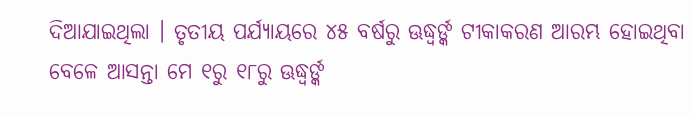ଦିଆଯାଇଥିଲା । ତୃତୀୟ ପର୍ଯ୍ୟାୟରେ ୪୫ ବର୍ଷରୁ ଊଦ୍ଧ୍ୱର୍ଙ୍କ ଟୀକାକରଣ ଆରମ୍ଭ ହୋଇଥିବା ବେଳେ ଆସନ୍ତା ମେ ୧ରୁ ୧୮ରୁ ଊଦ୍ଧ୍ୱର୍ଙ୍କ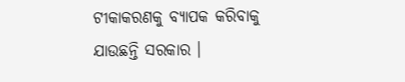ଟୀକାକରଣକୁ ବ୍ୟାପକ କରିବାକୁ ଯାଉଛନ୍ତି ସରକାର ।